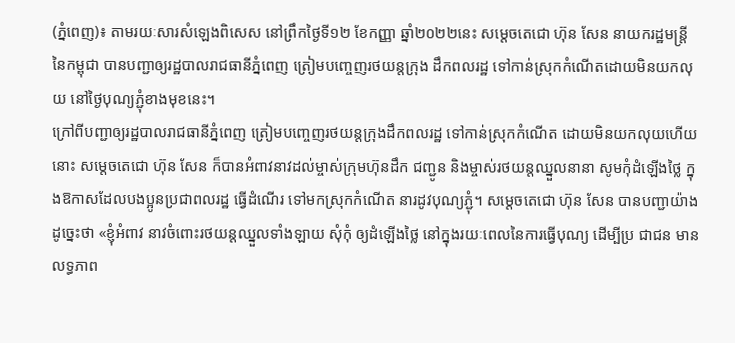(ភ្នំពេញ)៖ តាមរយៈសារសំឡេងពិសេស នៅព្រឹកថ្ងៃទី១២ ខែកញ្ញា ឆ្នាំ២០២២នេះ សម្តេចតេជោ ហ៊ុន សែន នាយករដ្ឋមន្ត្រីនៃកម្ពុជា បានបញ្ជាឲ្យរដ្ឋបាលរាជធានីភ្នំពេញ ត្រៀមបញ្ចេញរថយន្តក្រុង ដឹកពលរដ្ឋ ទៅកាន់ស្រុកកំណើតដោយមិនយកលុយ នៅថ្ងៃបុណ្យភ្ជុំខាងមុខនេះ។
ក្រៅពីបញ្ជាឲ្យរដ្ឋបាលរាជធានីភ្នំពេញ ត្រៀមបញ្ចេញរថយន្តក្រុងដឹកពលរដ្ឋ ទៅកាន់ស្រុកកំណើត ដោយមិនយកលុយហើយនោះ សម្តេចតេជោ ហ៊ុន សែន ក៏បានអំពាវនាវដល់ម្ចាស់ក្រុមហ៊ុនដឹក ជញ្ជូន និងម្ចាស់រថយន្តឈ្នួលនានា សូមកុំដំឡើងថ្លៃ ក្នុងឱកាសដែលបងប្អូនប្រជាពលរដ្ឋ ធ្វើដំណើរ ទៅមកស្រុកកំណើត នារដូវបុណ្យភ្ជុំ។ សម្តេចតេជោ ហ៊ុន សែន បានបញ្ជាយ៉ាងដូច្នេះថា «ខ្ញុំអំពាវ នាវចំពោះរថយន្តឈ្នួលទាំងឡាយ សុំកុំ ឲ្យដំឡើងថ្លៃ នៅក្នុងរយៈពេលនៃការធ្វើបុណ្យ ដើម្បីប្រ ជាជន មានលទ្ធភាព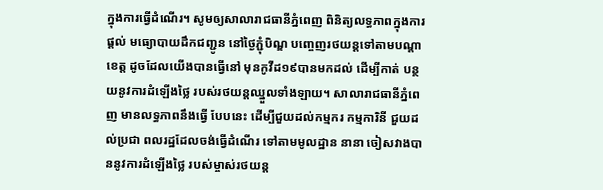ក្នុងការធ្វើដំណើរ។ សូមឲ្យសាលារាជធានីភ្នំពេញ ពិនិត្យលទ្ធភាពក្នុងការផ្តល់ មធ្យោបាយដឹកជញ្ជូន នៅថ្ងៃភ្ជុំបិណ្ឌ បញ្ចេញរថយន្តទៅតាមបណ្តាខេត្ត ដូចដែលយើងបានធ្វើនៅ មុនកូវីដ១៩បានមកដល់ ដើម្បីកាត់ បន្ថយនូវការដំឡើងថ្លៃ របស់រថយន្តឈ្នួលទាំងឡាយ។ សាលារាជធានីភ្នំពេញ មានលទ្ធភាពនឹងធ្វើ បែបនេះ ដើម្បីជួយដល់កម្មករ កម្មការិនី ជួយដល់ប្រជា ពលរដ្ឋដែលចង់ធ្វើដំណើរ ទៅតាមមូលដ្ឋាន នានា ចៀសវាងបាននូវការដំឡើងថ្លៃ របស់ម្ចាស់រថយន្ត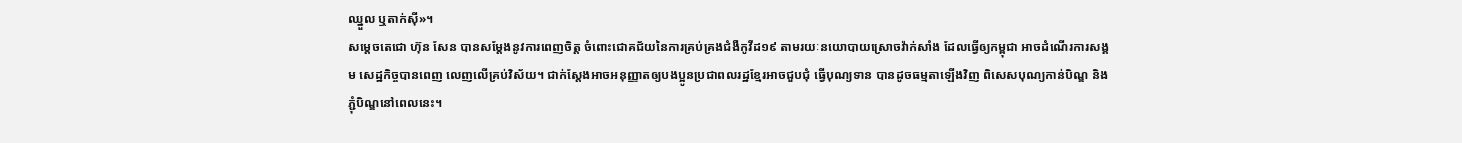ឈ្នួល ឬតាក់ស៊ី»។
សម្តេចតេជោ ហ៊ុន សែន បានសម្តែងនូវការពេញចិត្ត ចំពោះជោគជ័យនៃការគ្រប់គ្រងជំងឺកូវីដ១៩ តាមរយៈនយោបាយស្រោចវ៉ាក់សាំង ដែលធ្វើឲ្យកម្ពុជា អាចដំណើរការសង្គម សេដ្ឋកិច្ចបានពេញ លេញលើគ្រប់វិស័យ។ ជាក់ស្តែងអាចអនុញ្ញាតឲ្យបងប្អូនប្រជាពលរដ្ឋខ្មែរអាចជួបជុំ ធ្វើបុណ្យទាន បានដូចធម្មតាឡើងវិញ ពិសេសបុណ្យកាន់បិណ្ឌ និងភ្ជុំបិណ្ឌនៅពេលនេះ។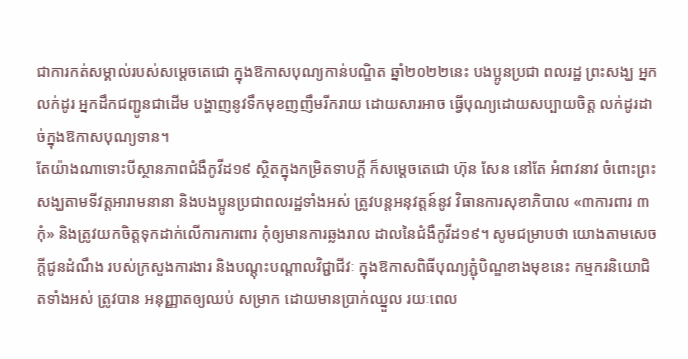ជាការកត់សម្គាល់របស់សម្តេចតេជោ ក្នុងឱកាសបុណ្យកាន់បណ្ឌិត ឆ្នាំ២០២២នេះ បងប្អូនប្រជា ពលរដ្ឋ ព្រះសង្ឃ អ្នកលក់ដូរ អ្នកដឹកជញ្ជូនជាដើម បង្ហាញនូវទឹកមុខញញឹមរីករាយ ដោយសារអាច ធ្វើបុណ្យដោយសប្បាយចិត្ត លក់ដូរដាច់ក្នុងឱកាសបុណ្យទាន។
តែយ៉ាងណាទោះបីស្ថានភាពជំងឺកូវីដ១៩ ស្ថិតក្នុងកម្រិតទាបក្តី ក៏សម្តេចតេជោ ហ៊ុន សែន នៅតែ អំពាវនាវ ចំពោះព្រះសង្ឃតាមទីវត្តអារាមនានា និងបងប្អូនប្រជាពលរដ្ឋទាំងអស់ ត្រូវបន្តអនុវត្តន៍នូវ វិធានការសុខាភិបាល «៣ការពារ ៣កុំ» និងត្រូវយកចិត្តទុកដាក់លើការការពារ កុំឲ្យមានការឆ្លងរាល ដាលនៃជំងឺកូវីដ១៩។ សូមជម្រាបថា យោងតាមសេចក្តីជូនដំណឹង របស់ក្រសួងការងារ និងបណ្តុះបណ្តាលវិជ្ជាជីវៈ ក្នុងឱកាសពិធីបុណ្យភ្ជុំបិណ្ឌខាងមុខនេះ កម្មករនិយោជិតទាំងអស់ ត្រូវបាន អនុញ្ញាតឲ្យឈប់ សម្រាក ដោយមានប្រាក់ឈ្នួល រយៈពេល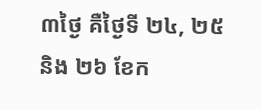៣ថ្ងៃ គឺថ្ងៃទី ២៤, ២៥ និង ២៦ ខែក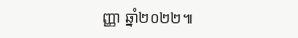ញ្ញា ឆ្នាំ២០២២៕